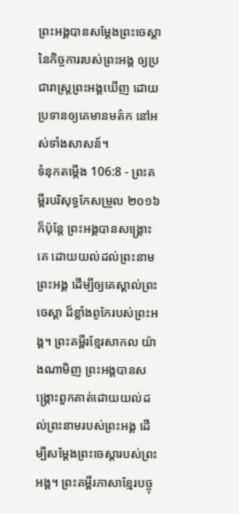ព្រះអង្គបានសម្ដែងព្រះចេស្តា នៃកិច្ចការរបស់ព្រះអង្គ ឲ្យប្រជារាស្ត្រព្រះអង្គឃើញ ដោយប្រទានឲ្យគេមានមត៌ក នៅអស់ទាំងសាសន៍។
ទំនុកតម្កើង 106:8 - ព្រះគម្ពីរបរិសុទ្ធកែសម្រួល ២០១៦ ក៏ប៉ុន្ដែ ព្រះអង្គបានសង្គ្រោះគេ ដោយយល់ដល់ព្រះនាមព្រះអង្គ ដើម្បីឲ្យគេស្គាល់ព្រះចេស្តា ដ៏ខ្លាំងពូកែរបស់ព្រះអង្គ។ ព្រះគម្ពីរខ្មែរសាកល យ៉ាងណាមិញ ព្រះអង្គបានសង្គ្រោះពួកគាត់ដោយយល់ដល់ព្រះនាមរបស់ព្រះអង្គ ដើម្បីសម្ដែងព្រះចេស្ដារបស់ព្រះអង្គ។ ព្រះគម្ពីរភាសាខ្មែរបច្ចុ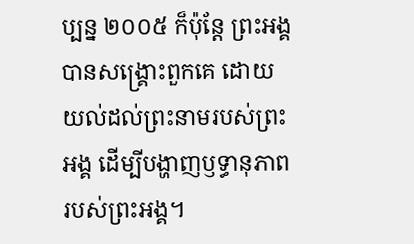ប្បន្ន ២០០៥ ក៏ប៉ុន្តែ ព្រះអង្គបានសង្គ្រោះពួកគេ ដោយយល់ដល់ព្រះនាមរបស់ព្រះអង្គ ដើម្បីបង្ហាញឫទ្ធានុភាពរបស់ព្រះអង្គ។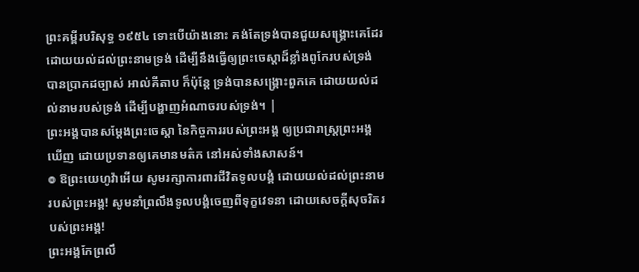ព្រះគម្ពីរបរិសុទ្ធ ១៩៥៤ ទោះបើយ៉ាងនោះ គង់តែទ្រង់បានជួយសង្គ្រោះគេដែរ ដោយយល់ដល់ព្រះនាមទ្រង់ ដើម្បីនឹងធ្វើឲ្យព្រះចេស្តាដ៏ខ្លាំងពូកែរបស់ទ្រង់ បានប្រាកដច្បាស់ អាល់គីតាប ក៏ប៉ុន្តែ ទ្រង់បានសង្គ្រោះពួកគេ ដោយយល់ដល់នាមរបស់ទ្រង់ ដើម្បីបង្ហាញអំណាចរបស់ទ្រង់។ |
ព្រះអង្គបានសម្ដែងព្រះចេស្តា នៃកិច្ចការរបស់ព្រះអង្គ ឲ្យប្រជារាស្ត្រព្រះអង្គឃើញ ដោយប្រទានឲ្យគេមានមត៌ក នៅអស់ទាំងសាសន៍។
៙ ឱព្រះយេហូវ៉ាអើយ សូមរក្សាការពារជីវិតទូលបង្គំ ដោយយល់ដល់ព្រះនាមរបស់ព្រះអង្គ! សូមនាំព្រលឹងទូលបង្គំចេញពីទុក្ខវេទនា ដោយសេចក្ដីសុចរិតរបស់ព្រះអង្គ!
ព្រះអង្គកែព្រលឹ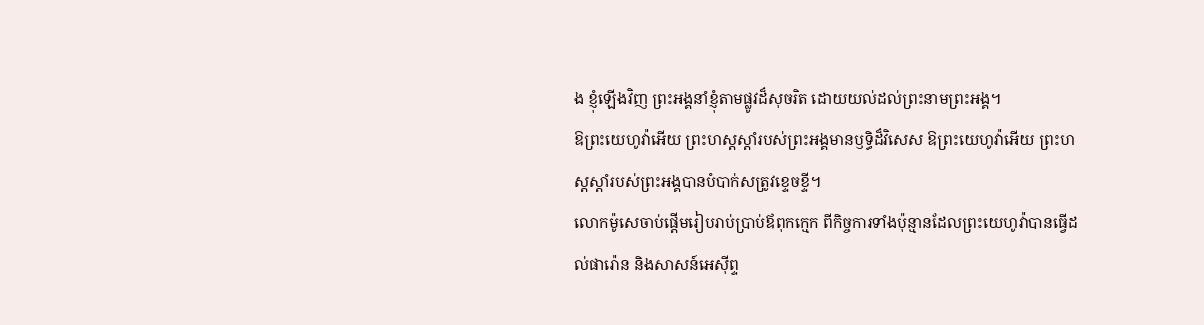ង ខ្ញុំឡើងវិញ ព្រះអង្គនាំខ្ញុំតាមផ្លូវដ៏សុចរិត ដោយយល់ដល់ព្រះនាមព្រះអង្គ។
ឱព្រះយេហូវ៉ាអើយ ព្រះហស្តស្តាំរបស់ព្រះអង្គមានឫទ្ធិដ៏វិសេស ឱព្រះយេហូវ៉ាអើយ ព្រះហស្តស្តាំរបស់ព្រះអង្គបានបំបាក់សត្រូវខ្ទេចខ្ទី។
លោកម៉ូសេចាប់ផ្តើមរៀបរាប់ប្រាប់ឪពុកក្មេក ពីកិច្ចការទាំងប៉ុន្មានដែលព្រះយេហូវ៉ាបានធ្វើដល់ផារ៉ោន និងសាសន៍អេស៊ីព្ទ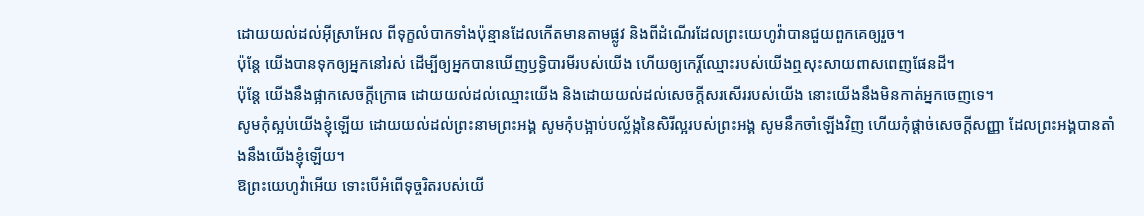ដោយយល់ដល់អ៊ីស្រាអែល ពីទុក្ខលំបាកទាំងប៉ុន្មានដែលកើតមានតាមផ្លូវ និងពីដំណើរដែលព្រះយេហូវ៉ាបានជួយពួកគេឲ្យរួច។
ប៉ុន្តែ យើងបានទុកឲ្យអ្នកនៅរស់ ដើម្បីឲ្យអ្នកបានឃើញឫទ្ធិបារមីរបស់យើង ហើយឲ្យកេរ្តិ៍ឈ្មោះរបស់យើងឮសុះសាយពាសពេញផែនដី។
ប៉ុន្តែ យើងនឹងផ្អាកសេចក្ដីក្រោធ ដោយយល់ដល់ឈ្មោះយើង និងដោយយល់ដល់សេចក្ដីសរសើររបស់យើង នោះយើងនឹងមិនកាត់អ្នកចេញទេ។
សូមកុំស្អប់យើងខ្ញុំឡើយ ដោយយល់ដល់ព្រះនាមព្រះអង្គ សូមកុំបង្អាប់បល្ល័ង្កនៃសិរីល្អរបស់ព្រះអង្គ សូមនឹកចាំឡើងវិញ ហើយកុំផ្តាច់សេចក្ដីសញ្ញា ដែលព្រះអង្គបានតាំងនឹងយើងខ្ញុំឡើយ។
ឱព្រះយេហូវ៉ាអើយ ទោះបើអំពើទុច្ចរិតរបស់យើ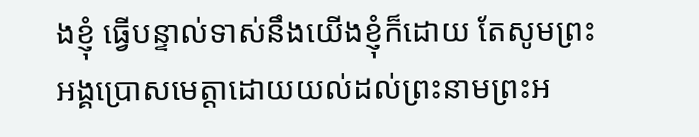ងខ្ញុំ ធ្វើបន្ទាល់ទាស់នឹងយើងខ្ញុំក៏ដោយ តែសូមព្រះអង្គប្រោសមេត្តាដោយយល់ដល់ព្រះនាមព្រះអ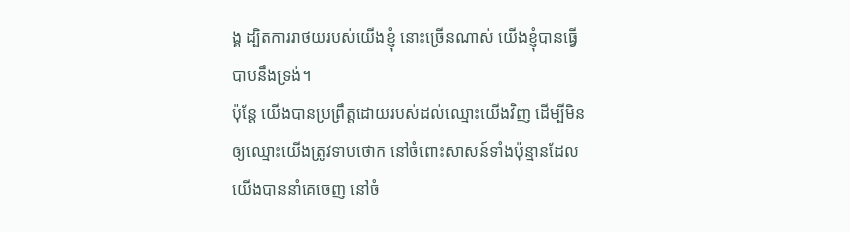ង្គ ដ្បិតការរាថយរបស់យើងខ្ញុំ នោះច្រើនណាស់ យើងខ្ញុំបានធ្វើបាបនឹងទ្រង់។
ប៉ុន្តែ យើងបានប្រព្រឹត្តដោយរបស់ដល់ឈ្មោះយើងវិញ ដើម្បីមិនឲ្យឈ្មោះយើងត្រូវទាបថោក នៅចំពោះសាសន៍ទាំងប៉ុន្មានដែលយើងបាននាំគេចេញ នៅចំ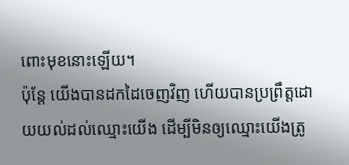ពោះមុខនោះឡើយ។
ប៉ុន្តែ យើងបានដកដៃចេញវិញ ហើយបានប្រព្រឹត្តដោយយល់ដល់ឈ្មោះយើង ដើម្បីមិនឲ្យឈ្មោះយើងត្រូ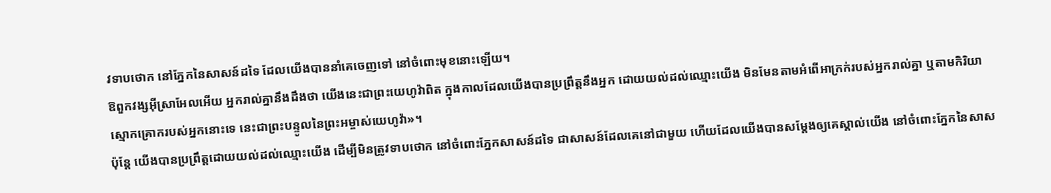វទាបថោក នៅភ្នែកនៃសាសន៍ដទៃ ដែលយើងបាននាំគេចេញទៅ នៅចំពោះមុខនោះឡើយ។
ឱពួកវង្សអ៊ីស្រាអែលអើយ អ្នករាល់គ្នានឹងដឹងថា យើងនេះជាព្រះយេហូវ៉ាពិត ក្នុងកាលដែលយើងបានប្រព្រឹត្តនឹងអ្នក ដោយយល់ដល់ឈ្មោះយើង មិនមែនតាមអំពើអាក្រក់របស់អ្នករាល់គ្នា ឬតាមកិរិយាស្មោកគ្រោករបស់អ្នកនោះទេ នេះជាព្រះបន្ទូលនៃព្រះអម្ចាស់យេហូវ៉ា»។
ប៉ុន្តែ យើងបានប្រព្រឹត្តដោយយល់ដល់ឈ្មោះយើង ដើម្បីមិនត្រូវទាបថោក នៅចំពោះភ្នែកសាសន៍ដទៃ ជាសាសន៍ដែលគេនៅជាមួយ ហើយដែលយើងបានសម្ដែងឲ្យគេស្គាល់យើង នៅចំពោះភ្នែកនៃសាស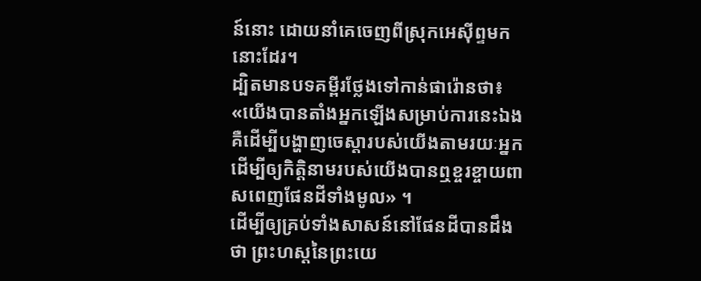ន៍នោះ ដោយនាំគេចេញពីស្រុកអេស៊ីព្ទមកនោះដែរ។
ដ្បិតមានបទគម្ពីរថ្លែងទៅកាន់ផារ៉ោនថា៖ «យើងបានតាំងអ្នកឡើងសម្រាប់ការនេះឯង គឺដើម្បីបង្ហាញចេស្ដារបស់យើងតាមរយៈអ្នក ដើម្បីឲ្យកិត្តិនាមរបស់យើងបានឮខ្ចរខ្ចាយពាសពេញផែនដីទាំងមូល» ។
ដើម្បីឲ្យគ្រប់ទាំងសាសន៍នៅផែនដីបានដឹងថា ព្រះហស្តនៃព្រះយេ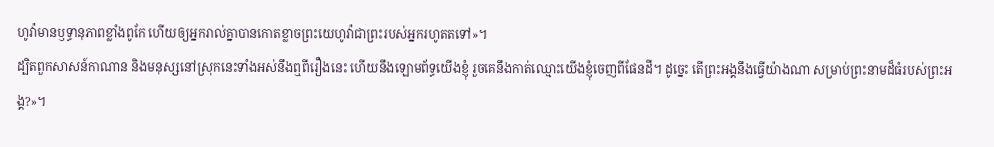ហូវ៉ាមានឫទ្ធានុភាពខ្លាំងពូកែ ហើយឲ្យអ្នករាល់គ្នាបានកោតខ្លាចព្រះយេហូវ៉ាជាព្រះរបស់អ្នករហូតតទៅ»។
ដ្បិតពួកសាសន៍កាណាន និងមនុស្សនៅស្រុកនេះទាំងអស់នឹងឮពីរឿងនេះ ហើយនឹងឡោមព័ទ្ធយើងខ្ញុំ រួចគេនឹងកាត់ឈ្មោះយើងខ្ញុំចេញពីផែនដី។ ដូច្នេះ តើព្រះអង្គនឹងធ្វើយ៉ាងណា សម្រាប់ព្រះនាមដ៏ធំរបស់ព្រះអង្គ?»។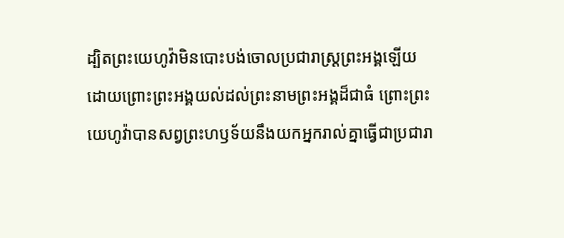ដ្បិតព្រះយេហូវ៉ាមិនបោះបង់ចោលប្រជារាស្ត្រព្រះអង្គឡើយ ដោយព្រោះព្រះអង្គយល់ដល់ព្រះនាមព្រះអង្គដ៏ជាធំ ព្រោះព្រះយេហូវ៉ាបានសព្វព្រះហឫទ័យនឹងយកអ្នករាល់គ្នាធ្វើជាប្រជារា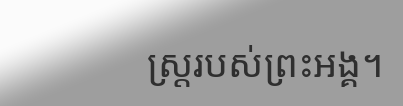ស្ត្ររបស់ព្រះអង្គ។